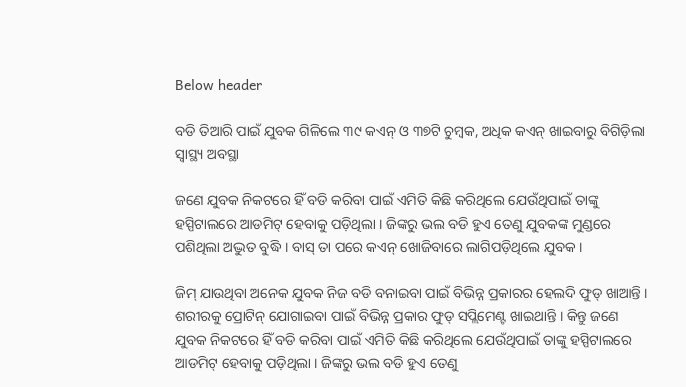Below header

ବଡି ତିଆରି ପାଇଁ ଯୁବକ ଗିଳିଲେ ୩୯ କଏନ୍‌ ଓ ୩୭ଟି ଚୁମ୍ବକ, ଅଧିକ କଏନ୍‌ ଖାଇବାରୁ ବିଗିଡ଼ିଲା ସ୍ୱାସ୍ଥ୍ୟ ଅବସ୍ଥା

ଜଣେ ଯୁବକ ନିକଟରେ ହିଁ ବଡି କରିବା ପାଇଁ ଏମିତି କିଛି କରିଥିଲେ ଯେଉଁଥିପାଇଁ ତାଙ୍କୁ ହସ୍ପିଟାଲରେ ଆଡମିଟ୍‌ ହେବାକୁ ପଡ଼ିଥିଲା । ଜିଙ୍କରୁ ଭଲ ବଡି ହୁଏ ତେଣୁ ଯୁବକଙ୍କ ମୁଣ୍ଡରେ ପଶିଥିଲା ଅଦ୍ଭୁତ ବୁଦ୍ଧି । ବାସ୍‌ ତା ପରେ କଏନ୍‌ ଖୋଜିବାରେ ଲାଗିପଡ଼ିଥିଲେ ଯୁବକ ।

ଜିମ୍ ଯାଉଥିବା ଅନେକ ଯୁବକ ନିଜ ବଡି ବନାଇବା ପାଇଁ ବିଭିନ୍ନ ପ୍ରକାରର ହେଲଦି ଫୁଡ୍‌ ଖାଆନ୍ତି । ଶରୀରକୁ ପ୍ରୋଟିନ୍‌ ଯୋଗାଇବା ପାଇଁ ବିଭିନ୍ନ ପ୍ରକାର ଫୁଡ୍‌ ସପ୍ଲିମେଣ୍ଟ ଖାଇଥାନ୍ତି । କିନ୍ତୁ ଜଣେ ଯୁବକ ନିକଟରେ ହିଁ ବଡି କରିବା ପାଇଁ ଏମିତି କିଛି କରିଥିଲେ ଯେଉଁଥିପାଇଁ ତାଙ୍କୁ ହସ୍ପିଟାଲରେ ଆଡମିଟ୍‌ ହେବାକୁ ପଡ଼ିଥିଲା । ଜିଙ୍କରୁ ଭଲ ବଡି ହୁଏ ତେଣୁ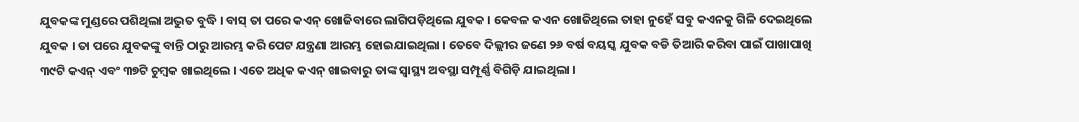ଯୁବକଙ୍କ ମୁଣ୍ଡରେ ପଶିଥିଲା ଅଦ୍ଭୁତ ବୁଦ୍ଧି । ବାସ୍‌ ତା ପରେ କଏନ୍‌ ଖୋଜିବାରେ ଲାଗିପଡ଼ିଥିଲେ ଯୁବକ । କେବଳ କଏନ ଖୋଜିଥିଲେ ତାହା ନୁହେଁ ସବୁ କଏନକୁ ଗିଳି ଦେଇଥିଲେ ଯୁବକ । ତା ପରେ ଯୁବକଙ୍କୁ ବାନ୍ତି ଠାରୁ ଆରମ୍ଭ କରି ପେଟ ଯନ୍ତ୍ରଣା ଆରମ୍ଭ ହୋଇଯାଇଥିଲା । ତେବେ ଦିଲ୍ଲୀର ଜଣେ ୨୬ ବର୍ଷ ବୟସ୍କ ଯୁବକ ବଡି ତିଆରି କରିବା ପାଇଁ ପାଖାପାଖି ୩୯ଟି କଏନ୍‌ ଏବଂ ୩୭ଟି ଚୁମ୍ବକ ଖାଇଥିଲେ । ଏତେ ଅଧିକ କଏନ୍‌ ଖାଇବାରୁ ତାଙ୍କ ସ୍ୱାସ୍ଥ୍ୟ ଅବସ୍ଥା ସମ୍ପୂର୍ଣ୍ଣ ବିଗିଡ଼ି ଯାଇଥିଲା ।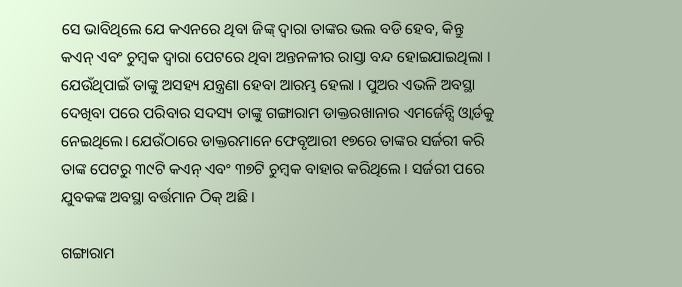ସେ ଭାବିଥିଲେ ଯେ କଏନରେ ଥିବା ଜିଙ୍କ୍‌ ଦ୍ୱାରା ତାଙ୍କର ଭଲ ବଡି ହେବ, କିନ୍ତୁ କଏନ୍‌ ଏବଂ ଚୁମ୍ବକ ଦ୍ୱାରା ପେଟରେ ଥିବା ଅନ୍ତନଳୀର ରାସ୍ତା ବନ୍ଦ ହୋଇଯାଇଥିଲା । ଯେଉଁଥିପାଇଁ ତାଙ୍କୁ ଅସହ୍ୟ ଯନ୍ତ୍ରଣା ହେବା ଆରମ୍ଭ ହେଲା । ପୁଅର ଏଭଳି ଅବସ୍ଥା ଦେଖିବା ପରେ ପରିବାର ସଦସ୍ୟ ତାଙ୍କୁ ଗଙ୍ଗାରାମ ଡାକ୍ତରଖାନାର ଏମର୍ଜେନ୍ସି ଓ୍ଵାର୍ଡକୁ ନେଇଥିଲେ। ଯେଉଁଠାରେ ଡାକ୍ତରମାନେ ଫେବୃଆରୀ ୧୭ରେ ତାଙ୍କର ସର୍ଜରୀ କରି ତାଙ୍କ ପେଟରୁ ୩୯ଟି କଏନ୍‌ ଏବଂ ୩୭ଟି ଚୁମ୍ବକ ବାହାର କରିଥିଲେ । ସର୍ଜରୀ ପରେ ଯୁବକଙ୍କ ଅବସ୍ଥା ବର୍ତ୍ତମାନ ଠିକ୍‌ ଅଛି ।

ଗଙ୍ଗାରାମ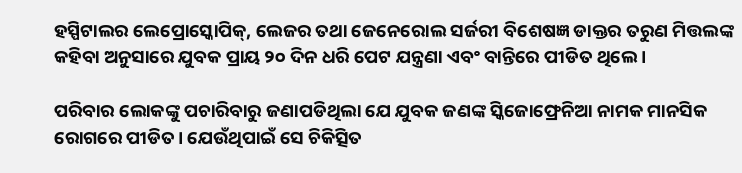ହସ୍ପିଟାଲର ଲେପ୍ରୋସ୍କୋପିକ୍, ଲେଜର ତଥା ଜେନେରୋଲ ସର୍ଜରୀ ବିଶେଷଜ୍ଞ ଡାକ୍ତର ତରୁଣ ମିତ୍ତଲଙ୍କ କହିବା ଅନୁସାରେ ଯୁବକ ପ୍ରାୟ ୨୦ ଦିନ ଧରି ପେଟ ଯନ୍ତ୍ରଣା ଏବଂ ବାନ୍ତିରେ ପୀଡିତ ଥିଲେ ।

ପରିବାର ଲୋକଙ୍କୁ ପଚାରିବାରୁ ଜଣାପଡିଥିଲା ଯେ ଯୁବକ ଜଣଙ୍କ ସ୍କିଜୋଫ୍ରେନିଆ ନାମକ ମାନସିକ ରୋଗରେ ପୀଡିତ। ଯେଉଁଥିପାଇଁ ସେ ଚିକିତ୍ସିତ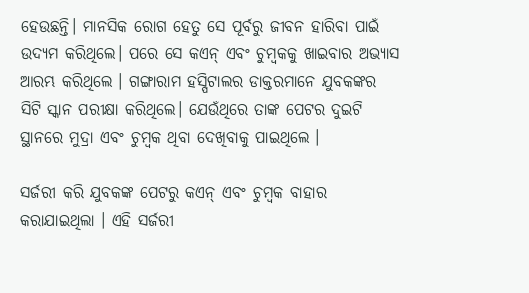ହେଉଛନ୍ତି। ମାନସିକ ରୋଗ ହେତୁ ସେ ପୂର୍ବରୁ ଜୀବନ ହାରିବା ପାଇଁ ଉଦ୍ୟମ କରିଥିଲେ। ପରେ ସେ କଏନ୍‌ ଏବଂ ଚୁମ୍ବକକୁ ଖାଇବାର ଅଭ୍ୟାସ ଆରମ୍ଭ କରିଥିଲେ । ଗଙ୍ଗାରାମ ହସ୍ପିଟାଲର ଡାକ୍ତରମାନେ ଯୁବକଙ୍କର ସିଟି ସ୍କାନ ପରୀକ୍ଷା କରିଥିଲେ। ଯେଉଁଥିରେ ତାଙ୍କ ପେଟର ଦୁଇଟି ସ୍ଥାନରେ ମୁଦ୍ରା ଏବଂ ଚୁମ୍ବକ ଥିବା ଦେଖିବାକୁ ପାଇଥିଲେ ।

ସର୍ଜରୀ କରି ଯୁବକଙ୍କ ପେଟରୁ କଏନ୍‌ ଏବଂ ଚୁମ୍ବକ ବାହାର କରାଯାଇଥିଲା । ଏହି ସର୍ଜରୀ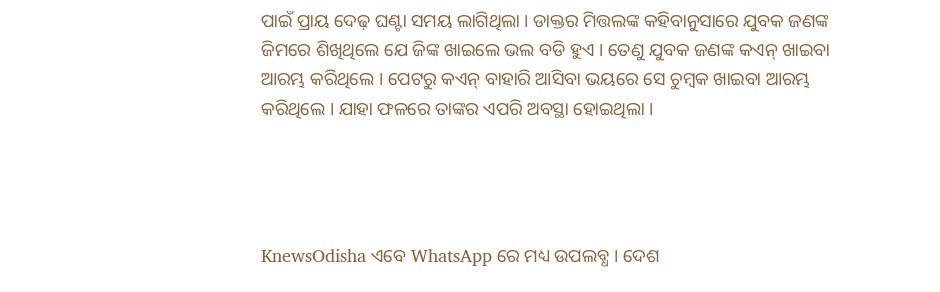ପାଇଁ ପ୍ରାୟ ଦେଢ଼ ଘଣ୍ଟା ସମୟ ଲାଗିଥିଲା । ଡାକ୍ତର ମିତ୍ତଲଙ୍କ କହିବାନୁସାରେ ଯୁବକ ଜଣଙ୍କ ଜିମରେ ଶିଖିଥିଲେ ଯେ ଜିଙ୍କ ଖାଇଲେ ଭଲ ବଡି ହୁଏ । ତେଣୁ ଯୁବକ ଜଣଙ୍କ କଏନ୍‌ ଖାଇବା ଆରମ୍ଭ କରିଥିଲେ । ପେଟରୁ କଏନ୍‌ ବାହାରି ଆସିବା ଭୟରେ ସେ ଚୁମ୍ବକ ଖାଇବା ଆରମ୍ଭ କରିଥିଲେ । ଯାହା ଫଳରେ ତାଙ୍କର ଏପରି ଅବସ୍ଥା ହୋଇଥିଲା ।




KnewsOdisha ଏବେ WhatsApp ରେ ମଧ୍ୟ ଉପଲବ୍ଧ । ଦେଶ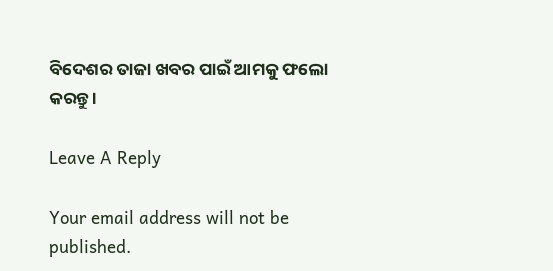ବିଦେଶର ତାଜା ଖବର ପାଇଁ ଆମକୁ ଫଲୋ କରନ୍ତୁ ।

Leave A Reply

Your email address will not be published.